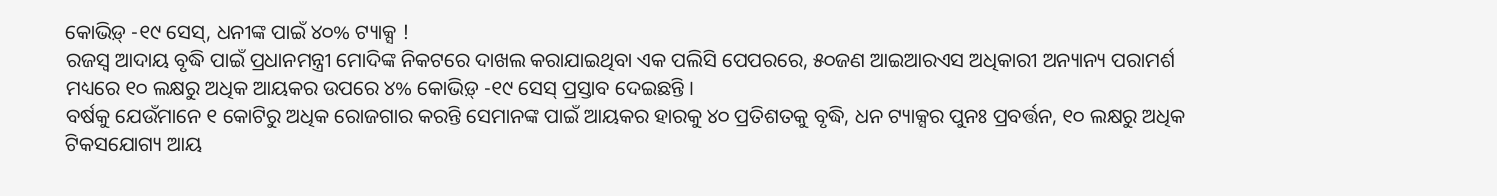କୋଭିଡ଼୍ -୧୯ ସେସ୍, ଧନୀଙ୍କ ପାଇଁ ୪୦% ଟ୍ୟାକ୍ସ !
ରଜସ୍ୱ ଆଦାୟ ବୃଦ୍ଧି ପାଇଁ ପ୍ରଧାନମନ୍ତ୍ରୀ ମୋଦିଙ୍କ ନିକଟରେ ଦାଖଲ କରାଯାଇଥିବା ଏକ ପଲିସି ପେପରରେ, ୫୦ଜଣ ଆଇଆରଏସ ଅଧିକାରୀ ଅନ୍ୟାନ୍ୟ ପରାମର୍ଶ ମଧ୍ୟରେ ୧୦ ଲକ୍ଷରୁ ଅଧିକ ଆୟକର ଉପରେ ୪% କୋଭିଡ଼୍ -୧୯ ସେସ୍ ପ୍ରସ୍ତାବ ଦେଇଛନ୍ତି ।
ବର୍ଷକୁ ଯେଉଁମାନେ ୧ କୋଟିରୁ ଅଧିକ ରୋଜଗାର କରନ୍ତି ସେମାନଙ୍କ ପାଇଁ ଆୟକର ହାରକୁ ୪୦ ପ୍ରତିଶତକୁ ବୃଦ୍ଧି, ଧନ ଟ୍ୟାକ୍ସର ପୁନଃ ପ୍ରବର୍ତ୍ତନ, ୧୦ ଲକ୍ଷରୁ ଅଧିକ ଟିକସଯୋଗ୍ୟ ଆୟ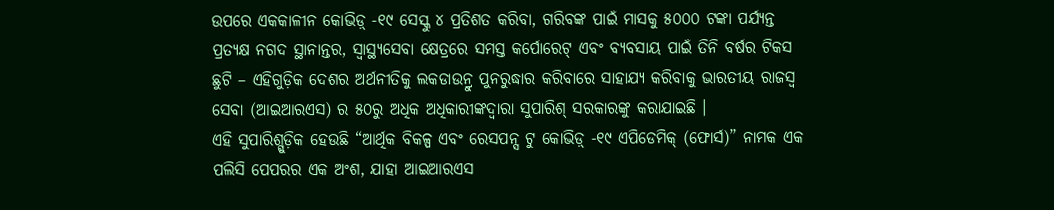ଉପରେ ଏକକାଳୀନ କୋଭିଡ଼୍ -୧୯ ସେସ୍କୁ ୪ ପ୍ରତିଶତ କରିବା, ଗରିବଙ୍କ ପାଇଁ ମାସକୁ ୫୦୦୦ ଟଙ୍କା ପର୍ଯ୍ୟନ୍ତ ପ୍ରତ୍ୟକ୍ଷ ନଗଦ ସ୍ଥାନାନ୍ତର, ସ୍ୱାସ୍ଥ୍ୟସେବା କ୍ଷେତ୍ରରେ ସମସ୍ତ କର୍ପୋରେଟ୍ ଏବଂ ବ୍ୟବସାୟ ପାଇଁ ତିନି ବର୍ଷର ଟିକସ ଛୁଟି – ଏହିଗୁଡ଼ିକ ଦେଶର ଅର୍ଥନୀତିକୁ ଲକଡାଉନ୍ରୁ ପୁନରୁଦ୍ଧାର କରିବାରେ ସାହାଯ୍ୟ କରିବାକୁ ଭାରତୀୟ ରାଜସ୍ୱ ସେବା (ଆଇଆରଏସ) ର ୫୦ରୁ ଅଧିକ ଅଧିକାରୀଙ୍କଦ୍ୱାରା ସୁପାରିଶ୍ ସରକାରଙ୍କୁ କରାଯାଇଛି ।
ଏହି ସୁପାରିଶ୍ଗୁଡ଼ିକ ହେଉଛି “ଆର୍ଥିକ ବିକଳ୍ପ ଏବଂ ରେସପନ୍ସ ଟୁ କୋଭିଡ଼୍ -୧୯ ଏପିଡେମିକ୍ (ଫୋର୍ସ)” ନାମକ ଏକ ପଲିସି ପେପରର ଏକ ଅଂଶ, ଯାହା ଆଇଆରଏସ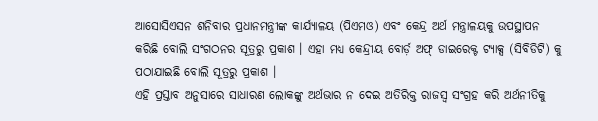ଆସୋସିଏସନ ଶନିବାର ପ୍ରଧାନମନ୍ତ୍ରୀଙ୍କ କାର୍ଯ୍ୟାଳୟ (ପିଏମଓ) ଏବଂ କେନ୍ଦ୍ର ଅର୍ଥ ମନ୍ତ୍ରାଳୟକୁ ଉପସ୍ଥାପନ କରିଛି ବୋଲି ସଂଗଠନର ସୂତ୍ରରୁ ପ୍ରକାଶ । ଏହା ମଧ୍ୟ କେନ୍ଦ୍ରୀୟ ବୋର୍ଡ଼ ଅଫ୍ ଡାଇରେକ୍ଟ ଟ୍ୟାକ୍ସ (ସିବିଡିଟି) କୁ ପଠାଯାଇଛି ବୋଲି ସୂତ୍ରରୁ ପ୍ରକାଶ ।
ଏହି ପ୍ରସ୍ତାବ ଅନୁସାରେ ସାଧାରଣ ଲୋକଙ୍କୁ ଅର୍ଥଭାର ନ ଦେଇ ଅତିରିକ୍ତ ରାଜସ୍ୱ ସଂଗ୍ରହ କରି ଅର୍ଥନୀତିକୁ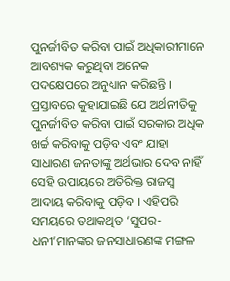ପୁନର୍ଜୀବିତ କରିବା ପାଇଁ ଅଧିକାରୀମାନେ ଆବଶ୍ୟକ କରୁଥିବା ଅନେକ ପଦକ୍ଷେପରେ ଅନୁଧ୍ୟାନ କରିଛନ୍ତି । ପ୍ରସ୍ତାବରେ କୁହାଯାଇଛି ଯେ ଅର୍ଥନୀତିକୁ ପୁନର୍ଜୀବିତ କରିବା ପାଇଁ ସରକାର ଅଧିକ ଖର୍ଚ୍ଚ କରିବାକୁ ପଡ଼ିବ ଏବଂ ଯାହା ସାଧାରଣ ଜନତାଙ୍କୁ ଅର୍ଥଭାର ଦେବ ନାହିଁ ସେହି ଉପାୟରେ ଅତିରିକ୍ତ ରାଜସ୍ୱ ଆଦାୟ କରିବାକୁ ପଡ଼ିବ । ଏହିପରି ସମୟରେ ତଥାକଥିତ ‘ସୁପର-ଧନୀ’ମାନଙ୍କର ଜନସାଧାରଣଙ୍କ ମଙ୍ଗଳ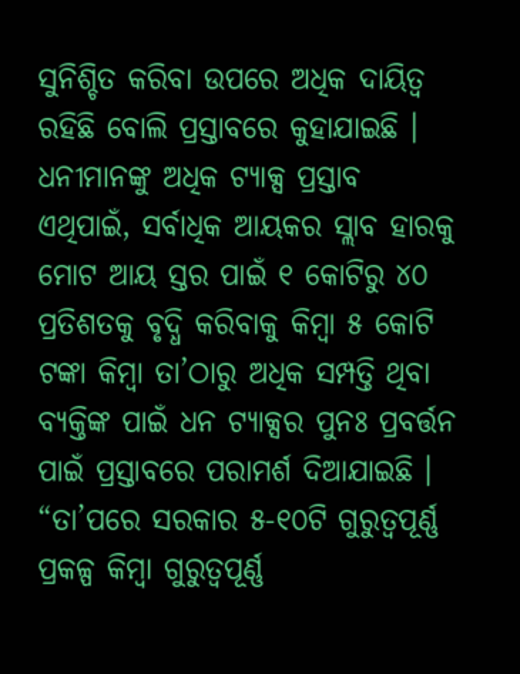ସୁନିଶ୍ଚିତ କରିବା ଉପରେ ଅଧିକ ଦାୟିତ୍ୱ ରହିଛି ବୋଲି ପ୍ରସ୍ତାବରେ କୁହାଯାଇଛି ।
ଧନୀମାନଙ୍କୁ ଅଧିକ ଟ୍ୟାକ୍ସ ପ୍ରସ୍ତାବ
ଏଥିପାଇଁ, ସର୍ବାଧିକ ଆୟକର ସ୍ଲାବ ହାରକୁ ମୋଟ ଆୟ ସ୍ତର ପାଇଁ ୧ କୋଟିରୁ ୪୦ ପ୍ରତିଶତକୁ ବୃଦ୍ଧି କରିବାକୁ କିମ୍ବା ୫ କୋଟି ଟଙ୍କା କିମ୍ବା ତା’ଠାରୁ ଅଧିକ ସମ୍ପତ୍ତି ଥିବା ବ୍ୟକ୍ତିଙ୍କ ପାଇଁ ଧନ ଟ୍ୟାକ୍ସର ପୁନଃ ପ୍ରବର୍ତ୍ତନ ପାଇଁ ପ୍ରସ୍ତାବରେ ପରାମର୍ଶ ଦିଆଯାଇଛି । “ତା’ପରେ ସରକାର ୫-୧୦ଟି ଗୁରୁତ୍ୱପୂର୍ଣ୍ଣ ପ୍ରକଳ୍ପ କିମ୍ବା ଗୁରୁତ୍ୱପୂର୍ଣ୍ଣ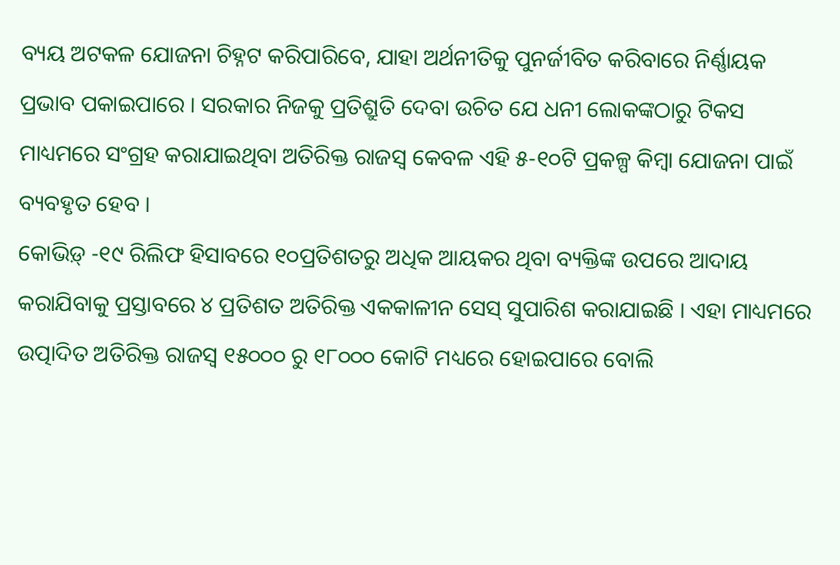ବ୍ୟୟ ଅଟକଳ ଯୋଜନା ଚିହ୍ନଟ କରିପାରିବେ, ଯାହା ଅର୍ଥନୀତିକୁ ପୁନର୍ଜୀବିତ କରିବାରେ ନିର୍ଣ୍ଣାୟକ ପ୍ରଭାବ ପକାଇପାରେ । ସରକାର ନିଜକୁ ପ୍ରତିଶ୍ରୁତି ଦେବା ଉଚିତ ଯେ ଧନୀ ଲୋକଙ୍କଠାରୁ ଟିକସ ମାଧ୍ୟମରେ ସଂଗ୍ରହ କରାଯାଇଥିବା ଅତିରିକ୍ତ ରାଜସ୍ୱ କେବଳ ଏହି ୫-୧୦ଟି ପ୍ରକଳ୍ପ କିମ୍ବା ଯୋଜନା ପାଇଁ ବ୍ୟବହୃତ ହେବ ।
କୋଭିଡ଼୍ -୧୯ ରିଲିଫ ହିସାବରେ ୧୦ପ୍ରତିଶତରୁ ଅଧିକ ଆୟକର ଥିବା ବ୍ୟକ୍ତିଙ୍କ ଉପରେ ଆଦାୟ କରାଯିବାକୁ ପ୍ରସ୍ତାବରେ ୪ ପ୍ରତିଶତ ଅତିରିକ୍ତ ଏକକାଳୀନ ସେସ୍ ସୁପାରିଶ କରାଯାଇଛି । ଏହା ମାଧ୍ୟମରେ ଉତ୍ପାଦିତ ଅତିରିକ୍ତ ରାଜସ୍ୱ ୧୫୦୦୦ ରୁ ୧୮୦୦୦ କୋଟି ମଧ୍ୟରେ ହୋଇପାରେ ବୋଲି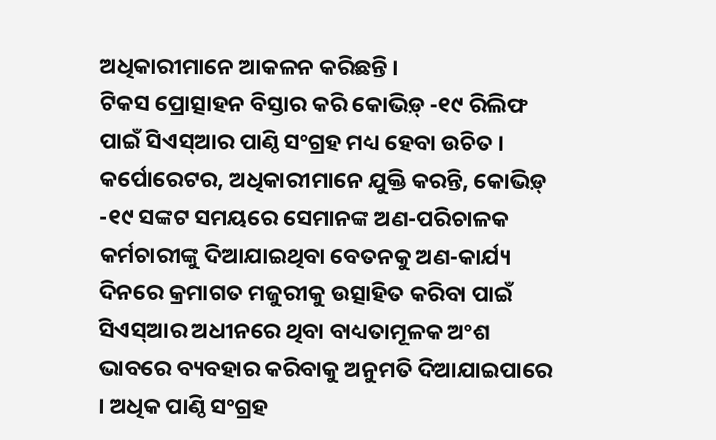ଅଧିକାରୀମାନେ ଆକଳନ କରିଛନ୍ତି ।
ଟିକସ ପ୍ରୋତ୍ସାହନ ବିସ୍ତାର କରି କୋଭିଡ଼୍ -୧୯ ରିଲିଫ ପାଇଁ ସିଏସ୍ଆର ପାଣ୍ଠି ସଂଗ୍ରହ ମଧ୍ୟ ହେବା ଉଚିତ । କର୍ପୋରେଟର, ଅଧିକାରୀମାନେ ଯୁକ୍ତି କରନ୍ତି, କୋଭିଡ଼୍ -୧୯ ସଙ୍କଟ ସମୟରେ ସେମାନଙ୍କ ଅଣ-ପରିଚାଳକ କର୍ମଚାରୀଙ୍କୁ ଦିଆଯାଇଥିବା ବେତନକୁ ଅଣ-କାର୍ଯ୍ୟ ଦିନରେ କ୍ରମାଗତ ମଜୁରୀକୁ ଉତ୍ସାହିତ କରିବା ପାଇଁ ସିଏସ୍ଆର ଅଧୀନରେ ଥିବା ବାଧ୍ୟତାମୂଳକ ଅଂଶ ଭାବରେ ବ୍ୟବହାର କରିବାକୁ ଅନୁମତି ଦିଆଯାଇପାରେ । ଅଧିକ ପାଣ୍ଠି ସଂଗ୍ରହ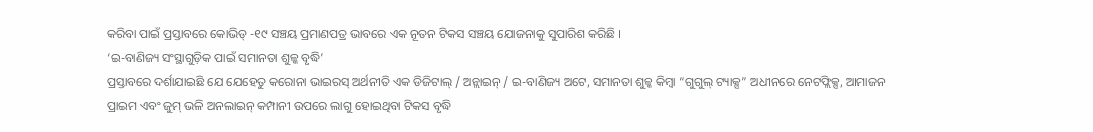କରିବା ପାଇଁ ପ୍ରସ୍ତାବରେ କୋଭିଡ୍ -୧୯ ସଞ୍ଚୟ ପ୍ରମାଣପତ୍ର ଭାବରେ ଏକ ନୂତନ ଟିକସ ସଞ୍ଚୟ ଯୋଜନାକୁ ସୁପାରିଶ କରିଛି ।
‘ଇ-ବାଣିଜ୍ୟ ସଂସ୍ଥାଗୁଡ଼ିକ ପାଇଁ ସମାନତା ଶୁଳ୍କ ବୃଦ୍ଧି’
ପ୍ରସ୍ତାବରେ ଦର୍ଶାଯାଇଛି ଯେ ଯେହେତୁ କରୋନା ଭାଇରସ୍ ଅର୍ଥନୀତି ଏକ ଡିଜିଟାଲ୍ / ଅନ୍ଲାଇନ୍ / ଇ-ବାଣିଜ୍ୟ ଅଟେ, ସମାନତା ଶୁଳ୍କ କିମ୍ବା “ଗୁଗୁଲ୍ ଟ୍ୟାକ୍ସ” ଅଧୀନରେ ନେଟଫ୍ଲିକ୍ସ, ଆମାଜନ ପ୍ରାଇମ ଏବଂ ଜୁମ୍ ଭଳି ଅନଲାଇନ୍ କମ୍ପାନୀ ଉପରେ ଲାଗୁ ହୋଇଥିବା ଟିକସ ବୃଦ୍ଧି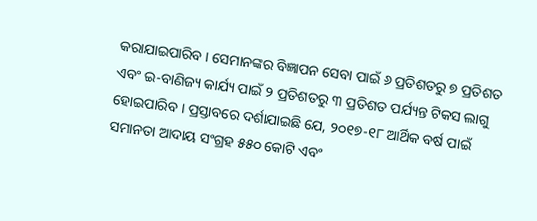କରାଯାଇପାରିବ । ସେମାନଙ୍କର ବିଜ୍ଞାପନ ସେବା ପାଇଁ ୬ ପ୍ରତିଶତରୁ ୭ ପ୍ରତିଶତ ଏବଂ ଇ-ବାଣିଜ୍ୟ କାର୍ଯ୍ୟ ପାଇଁ ୨ ପ୍ରତିଶତରୁ ୩ ପ୍ରତିଶତ ପର୍ଯ୍ୟନ୍ତ ଟିକସ ଲାଗୁ ହୋଇପାରିବ । ପ୍ରସ୍ତାବରେ ଦର୍ଶାଯାଇଛି ଯେ, ୨୦୧୭-୧୮ ଆର୍ଥିକ ବର୍ଷ ପାଇଁ ସମାନତା ଆଦାୟ ସଂଗ୍ରହ ୫୫୦ କୋଟି ଏବଂ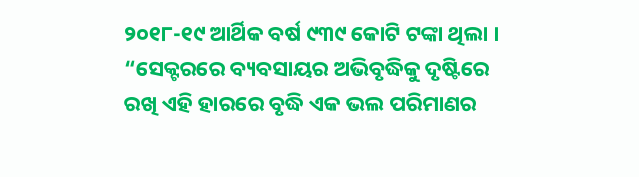୨୦୧୮-୧୯ ଆର୍ଥିକ ବର୍ଷ ୯୩୯ କୋଟି ଟଙ୍କା ଥିଲା । “ସେକ୍ଟରରେ ବ୍ୟବସାୟର ଅଭିବୃଦ୍ଧିକୁ ଦୃଷ୍ଟିରେ ରଖି ଏହି ହାରରେ ବୃଦ୍ଧି ଏକ ଭଲ ପରିମାଣର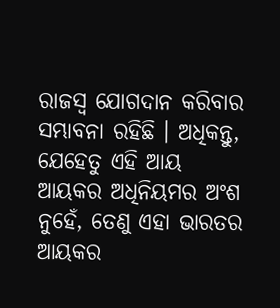ରାଜସ୍ୱ ଯୋଗଦାନ କରିବାର ସମ୍ଭାବନା ରହିଛି । ଅଧିକନ୍ତୁ, ଯେହେତୁ ଏହି ଆୟ ଆୟକର ଅଧିନିୟମର ଅଂଶ ନୁହେଁ, ତେଣୁ ଏହା ଭାରତର ଆୟକର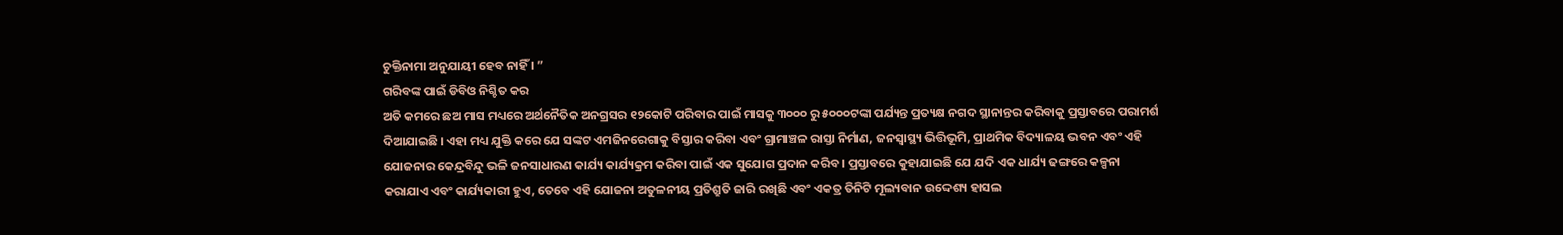ଚୁକ୍ତିନାମା ଅନୁଯାୟୀ ହେବ ନାହିଁ । ”
ଗରିବଙ୍କ ପାଇଁ ଡିବିଓ ନିଶ୍ଚିତ କର
ଅତି କମରେ ଛଅ ମାସ ମଧ୍ୟରେ ଅର୍ଥନୈତିକ ଅନଗ୍ରସର ୧୨କୋଟି ପରିବାର ପାଇଁ ମାସକୁ ୩୦୦୦ ରୁ ୫୦୦୦ଟଙ୍କା ପର୍ଯ୍ୟନ୍ତ ପ୍ରତ୍ୟକ୍ଷ ନଗଦ ସ୍ଥାନାନ୍ତର କରିବାକୁ ପ୍ରସ୍ତାବରେ ପରାମର୍ଶ ଦିଆଯାଇଛି । ଏହା ମଧ୍ୟ ଯୁକ୍ତି କରେ ଯେ ସଙ୍କଟ ଏମଜିନରେଗାକୁ ବିସ୍ତାର କରିବା ଏବଂ ଗ୍ରାମାଞ୍ଚଳ ରାସ୍ତା ନିର୍ମାଣ, ଜନସ୍ୱାସ୍ଥ୍ୟ ଭିତ୍ତିଭୂମି, ପ୍ରାଥମିକ ବିଦ୍ୟାଳୟ ଭବନ ଏବଂ ଏହି ଯୋଜନାର କେନ୍ଦ୍ରବିନ୍ଦୁ ଭଳି ଜନସାଧାରଣ କାର୍ଯ୍ୟ କାର୍ଯ୍ୟକ୍ରମ କରିବା ପାଇଁ ଏକ ସୁଯୋଗ ପ୍ରଦାନ କରିବ । ପ୍ରସ୍ତାବରେ କୁହାଯାଇଛି ଯେ ଯଦି ଏକ ଧାର୍ଯ୍ୟ ଢଙ୍ଗରେ କଳ୍ପନା କରାଯାଏ ଏବଂ କାର୍ଯ୍ୟକାରୀ ହୁଏ, ତେବେ ଏହି ଯୋଜନା ଅତୁଳନୀୟ ପ୍ରତିଶ୍ରୁତି ଜାରି ରଖିଛି ଏବଂ ଏକତ୍ର ତିନିଟି ମୂଲ୍ୟବାନ ଉଦ୍ଦେଶ୍ୟ ହାସଲ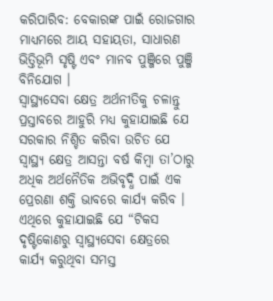କରିପାରିବ: ବେକାରଙ୍କ ପାଇଁ ରୋଜଗାର ମାଧ୍ୟମରେ ଆୟ ସହାୟତା, ସାଧାରଣ ଭିତ୍ତିଭୂମି ସୃଷ୍ଟି ଏବଂ ମାନବ ପୁଞ୍ଜିରେ ପୁଞ୍ଜି ବିନିଯୋଗ ।
ସ୍ୱାସ୍ଥ୍ୟସେବା କ୍ଷେତ୍ର ଅର୍ଥନୀତିକୁ ଚଳାନ୍ତୁ
ପ୍ରସ୍ତାବରେ ଆହୁରି ମଧ୍ୟ କୁହାଯାଇଛି ଯେ ସରକାର ନିଶ୍ଚିତ କରିବା ଉଚିତ ଯେ ସ୍ୱାସ୍ଥ୍ୟ କ୍ଷେତ୍ର ଆସନ୍ତା ବର୍ଷ କିମ୍ବା ତା’ଠାରୁ ଅଧିକ ଅର୍ଥନୈତିକ ଅଭିବୃଦ୍ଧି ପାଇଁ ଏକ ପ୍ରେରଣା ଶକ୍ତି ଭାବରେ କାର୍ଯ୍ୟ କରିବ । ଏଥିରେ କୁହାଯାଇଛି ଯେ “ଟିକସ ଦୃଷ୍ଟିକୋଣରୁ ସ୍ୱାସ୍ଥ୍ୟସେବା କ୍ଷେତ୍ରରେ କାର୍ଯ୍ୟ କରୁଥିବା ସମସ୍ତ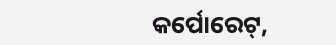କର୍ପୋରେଟ୍,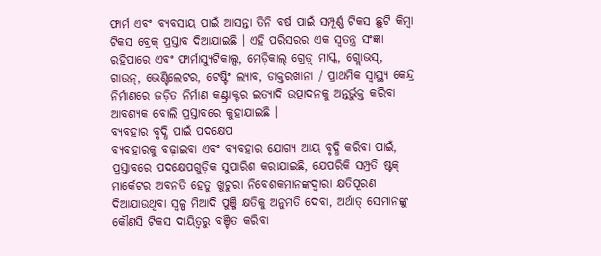ଫାର୍ମ ଏବଂ ବ୍ୟବସାୟ ପାଇଁ ଆସନ୍ତା ତିନି ବର୍ଷ ପାଇଁ ସମ୍ପୂର୍ଣ୍ଣ ଟିକସ ଛୁଟି କିମ୍ବା ଟିକସ ବ୍ରେକ୍ ପ୍ରସ୍ତାବ ଦିଆଯାଇଛି । ଏହି ପରିସରର ଏକ ସ୍ୱତନ୍ତ୍ର ସଂଜ୍ଞା ରହିପାରେ ଏବଂ ଫାର୍ମାସ୍ୟୁଟିକାଲ୍ସ, ମେଡ଼ିକାଲ୍ ଗ୍ରେଡ଼୍ ମାସ୍କ, ଗ୍ଲୋଭସ୍, ଗାଉନ୍, ଭେଣ୍ଟିଲେଟର, ଟେଷ୍ଟିଂ ଲ୍ୟାବ, ଡାକ୍ତରଖାନା / ପ୍ରାଥମିକ ସ୍ୱାସ୍ଥ୍ୟ କେନ୍ଦ୍ର ନିର୍ମାଣରେ ଜଡ଼ିତ ନିର୍ମାଣ କଣ୍ଟ୍ରାକ୍ଟର ଇତ୍ୟାଦି ଉତ୍ପାଦନକୁ ଅନ୍ତର୍ଭୁକ୍ତ କରିବା ଆବଶ୍ୟକ ବୋଲି ପ୍ରସ୍ତାବରେ କୁହାଯାଇଛି ।
ବ୍ୟବହାର ବୃଦ୍ଧି ପାଇଁ ପଦକ୍ଷେପ
ବ୍ୟବହାରକୁ ବଢ଼ାଇବା ଏବଂ ବ୍ୟବହାର ଯୋଗ୍ୟ ଆୟ ବୃଦ୍ଧି କରିବା ପାଇଁ, ପ୍ରସ୍ତାବରେ ପଦକ୍ଷେପଗୁଡ଼ିକ ସୁପାରିଶ କରାଯାଇଛି, ଯେପରିକି ସମ୍ପ୍ରତି ଷ୍ଟକ୍ ମାର୍କେଟର ଅବନତି ହେତୁ ଖୁଚୁରା ନିବେଶକମାନଙ୍କଦ୍ୱାରା କ୍ଷତିପୂରଣ ଦିଆଯାଉଥିବା ସ୍ୱଳ୍ପ ମିଆଦି ପୁଞ୍ଜି କ୍ଷତିକୁ ଅନୁମତି ଦେବା, ଅର୍ଥାତ୍ ସେମାନଙ୍କୁ କୌଣସି ଟିକସ ଦାୟିତ୍ୱରୁ ବଞ୍ଚିତ କରିବା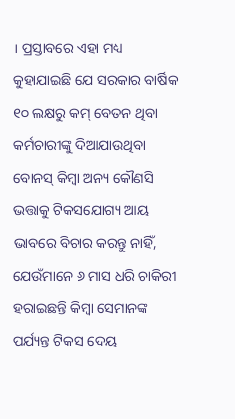। ପ୍ରସ୍ତାବରେ ଏହା ମଧ୍ୟ କୁହାଯାଇଛି ଯେ ସରକାର ବାର୍ଷିକ ୧୦ ଲକ୍ଷରୁ କମ୍ ବେତନ ଥିବା କର୍ମଚାରୀଙ୍କୁ ଦିଆଯାଉଥିବା ବୋନସ୍ କିମ୍ବା ଅନ୍ୟ କୌଣସି ଭତ୍ତାକୁ ଟିକସଯୋଗ୍ୟ ଆୟ ଭାବରେ ବିଚାର କରନ୍ତୁ ନାହିଁ, ଯେଉଁମାନେ ୬ ମାସ ଧରି ଚାକିରୀ ହରାଇଛନ୍ତି କିମ୍ବା ସେମାନଙ୍କ ପର୍ଯ୍ୟନ୍ତ ଟିକସ ଦେୟ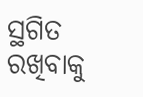ସ୍ଥଗିତ ରଖିବାକୁ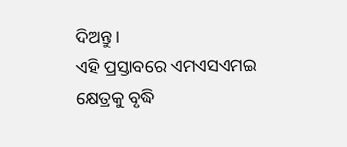ଦିଅନ୍ତୁ ।
ଏହି ପ୍ରସ୍ତାବରେ ଏମଏସଏମଇ କ୍ଷେତ୍ରକୁ ବୃଦ୍ଧି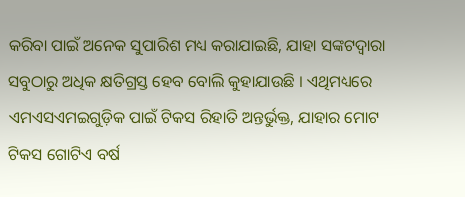କରିବା ପାଇଁ ଅନେକ ସୁପାରିଶ ମଧ୍ୟ କରାଯାଇଛି, ଯାହା ସଙ୍କଟଦ୍ୱାରା ସବୁଠାରୁ ଅଧିକ କ୍ଷତିଗ୍ରସ୍ତ ହେବ ବୋଲି କୁହାଯାଉଛି । ଏଥିମଧ୍ୟରେ ଏମଏସଏମଇଗୁଡ଼ିକ ପାଇଁ ଟିକସ ରିହାତି ଅନ୍ତର୍ଭୁକ୍ତ, ଯାହାର ମୋଟ ଟିକସ ଗୋଟିଏ ବର୍ଷ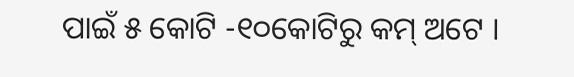ପାଇଁ ୫ କୋଟି -୧୦କୋଟିରୁ କମ୍ ଅଟେ ।